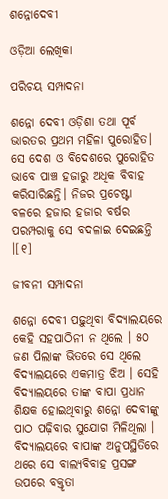ଶନ୍ନୋଦେବୀ

ଓଡ଼ିଆ ଲେଖିକା

ପରିଚୟ ସମ୍ପାଦନା

ଶନ୍ନୋ ଦେବୀ ଓଡ଼ିଶା ତଥା ପୂର୍ବ ଭାରତର ପ୍ରଥମ ମହିଳା ପୁରୋହିତ। ସେ ଦେଶ ଓ ବିଦେଶରେ ପୁରୋହିତ ଭାବେ ପାଞ୍ଚ ହଜାରୁ ଅଧିକ ବିବାହ କରିସାରିଛନ୍ତି। ନିଜର ପ୍ରଚେଷ୍ଟା ବଳରେ ହଜାର ହଜାର ବର୍ଷର ପରମ୍ପରାକୁ ସେ ବଦଳାଇ ଦେଇଛନ୍ତି ।[୧]

ଜୀବନୀ ସମ୍ପାଦନା

ଶନ୍ନୋ ଦେବୀ ପଢ଼ୁଥିବା ବିଦ୍ୟାଲୟରେ କେହି ସହପାଠିନୀ ନ ଥିଲେ । ୫୦ ଜଣ ପିଲାଙ୍କ ଭିତରେ ସେ ଥିଲେ ବିଦ୍ୟାଲୟରେ ଏକମାତ୍ର ଝିଅ । ସେହି ବିଦ୍ୟାଲୟରେ ତାଙ୍କ ବାପା ପ୍ରଧାନ ଶିକ୍ଷକ ହୋଇଥିବାରୁ ଶନ୍ନୋ ଦେବୀଙ୍କୁ ପାଠ ପଢ଼ିବାର ସୁଯୋଗ ମିଳିଥିଲା । ବିଦ୍ୟାଲୟରେ ବାପାଙ୍କ ଅନୁପସ୍ଥିତିରେ ଥରେ ସେ ବାଲ୍ୟବିବାହ ପ୍ରସଙ୍ଗ ଉପରେ ବକ୍ତୃତା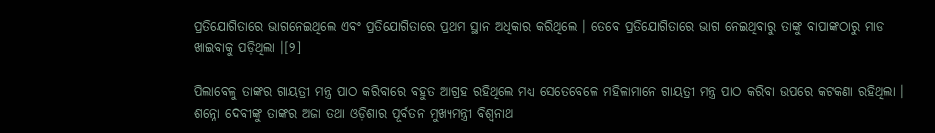ପ୍ରତିଯୋଗିତାରେ ଭାଗନେଇଥିଲେ ଏବଂ ପ୍ରତିଯୋଗିତାରେ ପ୍ରଥମ ସ୍ଥାନ ଅଧିକାର କରିଥିଲେ । ତେବେ ପ୍ରତିଯୋଗିତାରେ ଭାଗ ନେଇଥିବାରୁ ତାଙ୍କୁ ବାପାଙ୍କଠାରୁ ମାଡ ଖାଇବାକୁ ପଡ଼ିଥିଲା ।[୨]

ପିଲାବେଳୁ ତାଙ୍କର ଗାୟତ୍ରୀ ମନ୍ତ୍ର ପାଠ କରିବାରେ ବହୁତ ଆଗ୍ରହ ରହିଥିଲେ ମଧ୍ୟ ସେତେବେଳେ ମହିଳାମାନେ ଗାୟତ୍ରୀ ମନ୍ତ୍ର ପାଠ କରିବା ଉପରେ କଟକଣା ରହିଥିଲା । ଶନ୍ନୋ ଦେବୀଙ୍କୁ ତାଙ୍କର ଅଜା ତଥା ଓଡ଼ିଶାର ପୂର୍ବତନ ମୁଖ୍ୟମନ୍ତ୍ରୀ ବିଶ୍ୱନାଥ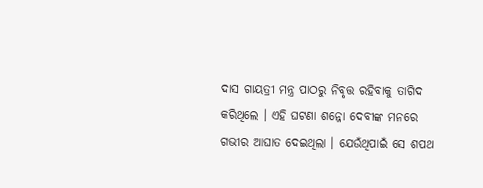ଦାସ ଗାୟତ୍ରୀ ମନ୍ତ୍ର ପାଠରୁ ନିବୃତ୍ତ ରହିବାକୁ ତାଗିଦ କରିଥିଲେ । ଏହି ଘଟଣା ଶନ୍ନୋ ଦେବୀଙ୍କ ମନରେ ଗଭୀର ଆଘାତ ଦେଇଥିଲା । ଯେଉଁଥିପାଇଁ ସେ ଶପଥ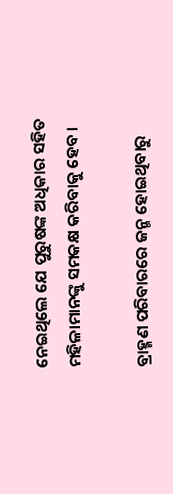ନେଇଥିଲେ ଯେ ପୁରୁଷଙ୍କ ଅଧିକାର ସହିତ ମହିଳାମାନଙ୍କୁ ସମକକ୍ଷ କରିବାକୁ ହେବ ।

ବ୍ରାହ୍ମଣ ପରିବାରରେ ଜନ୍ମ ହୋଇଥିବାରୁ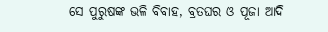ସେ ପୁରୁଷଙ୍କ ଭଳି ବିବାହ, ବ୍ରତଘର ଓ ପୂଜା ଆଦି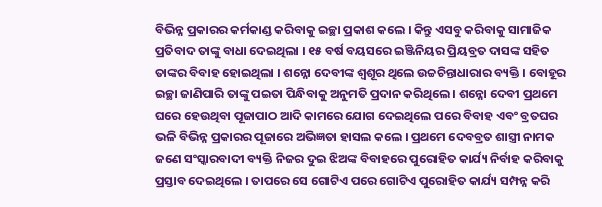ବିଭିନ୍ନ ପ୍ରକାରର କର୍ମକାଣ୍ଡ କରିବାକୁ ଇଚ୍ଛା ପ୍ରକାଶ କଲେ । କିନ୍ତୁ ଏସବୁ କରିବାକୁ ସାମାଜିକ ପ୍ରତିବାଦ ତାଙ୍କୁ ବାଧା ଦେଇଥିଲା । ୧୫ ବର୍ଷ ବୟସରେ ଇଞ୍ଜିନିୟର ପ୍ରିୟବ୍ରତ ଦାସଙ୍କ ସହିତ ତାଙ୍କର ବିବାହ ହୋଇଥିଲା । ଶନ୍ନୋ ଦେବୀଙ୍କ ଶ୍ୱଶୂର ଥିଲେ ଉଚ୍ଚଚିନ୍ତାଧାରାର ବ୍ୟକ୍ତି । ବୋହୂର ଇଚ୍ଛା ଜାଣିପାରି ତାଙ୍କୁ ପଇତା ପିନ୍ଧିବାକୁ ଅନୁମତି ପ୍ରଦାନ କରିଥିଲେ । ଶନ୍ନୋ ଦେବୀ ପ୍ରଥମେ ଘରେ ହେଉଥିବା ପୂଜାପାଠ ଆଦି କାମରେ ଯୋଗ ଦେଇଥିଲେ ପରେ ବିବାହ ଏବଂ ବ୍ରତଘର ଭଳି ବିଭିନ୍ନ ପ୍ରକାରର ପୂଜାରେ ଅଭିଜ୍ଞତା ହାସଲ କଲେ । ପ୍ରଥମେ ଦେବବ୍ରତ ଶାସ୍ତ୍ରୀ ନାମକ ଜଣେ ସଂସ୍କାରବାଦୀ ବ୍ୟକ୍ତି ନିଜର ଦୁଇ ଝିଅଙ୍କ ବିବାହରେ ପୁରୋହିତ କାର୍ଯ୍ୟ ନିର୍ବାହ କରିବାକୁ ପ୍ରସ୍ତାବ ଦେଇଥିଲେ । ତାପରେ ସେ ଗୋଟିଏ ପରେ ଗୋଟିଏ ପୁରୋହିତ କାର୍ଯ୍ୟ ସମ୍ପନ୍ନ କରି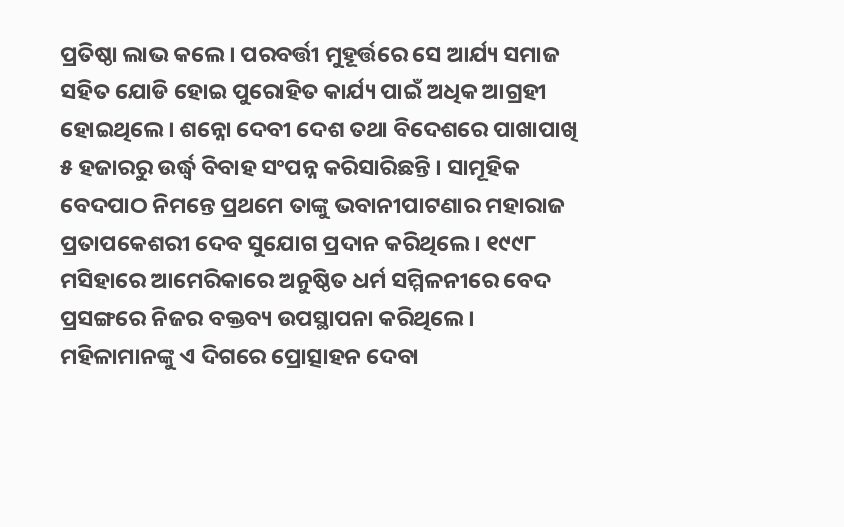ପ୍ରତିଷ୍ଠା ଲାଭ କଲେ । ପରବର୍ତ୍ତୀ ମୁହୂର୍ତ୍ତରେ ସେ ଆର୍ଯ୍ୟ ସମାଜ ସହିତ ଯୋଡି ହୋଇ ପୁରୋହିତ କାର୍ଯ୍ୟ ପାଇଁ ଅଧିକ ଆଗ୍ରହୀ ହୋଇଥିଲେ । ଶନ୍ନୋ ଦେବୀ ଦେଶ ତଥା ବିଦେଶରେ ପାଖାପାଖି ୫ ହଜାରରୁ ଉର୍ଦ୍ଧ୍ୱ ବିବାହ ସଂପନ୍ନ କରିସାରିଛନ୍ତି । ସାମୂହିକ ବେଦପାଠ ନିମନ୍ତେ ପ୍ରଥମେ ତାଙ୍କୁ ଭବାନୀପାଟଣାର ମହାରାଜ ପ୍ରତାପକେଶରୀ ଦେବ ସୁଯୋଗ ପ୍ରଦାନ କରିଥିଲେ । ୧୯୯୮ ମସିହାରେ ଆମେରିକାରେ ଅନୁଷ୍ଠିତ ଧର୍ମ ସମ୍ମିଳନୀରେ ବେଦ ପ୍ରସଙ୍ଗରେ ନିଜର ବକ୍ତବ୍ୟ ଉପସ୍ଥାପନା କରିଥିଲେ । ମହିଳାମାନଙ୍କୁ ଏ ଦିଗରେ ପ୍ରୋତ୍ସାହନ ଦେବା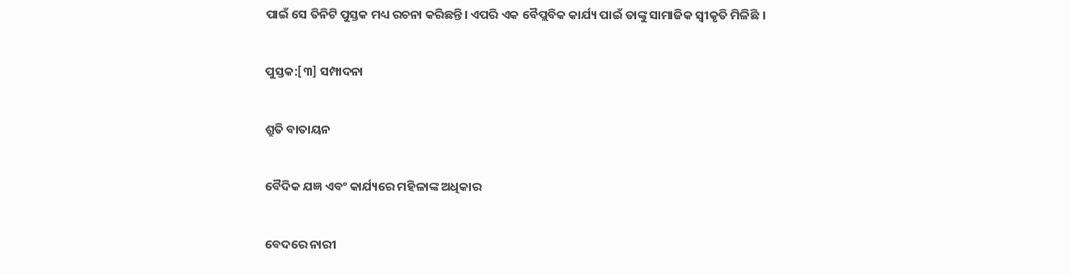ପାଇଁ ସେ ତିନିଟି ପୁସ୍ତକ ମଧ୍ୟ ରଚନା କରିଛନ୍ତି। ଏପରି ଏକ ବୈପ୍ଲବିକ କାର୍ଯ୍ୟ ପାଇଁ ତାଙ୍କୁ ସାମାଜିକ ସ୍ୱୀକୃତି ମିଳିଛି ।

ପୁସ୍ତକ:[୩] ସମ୍ପାଦନା

ଶ୍ରୁତି ବାତାୟନ

ବୈଦିକ ଯଜ୍ଞ ଏବଂ କାର୍ଯ୍ୟରେ ମହିଳାଙ୍କ ଅଧିକାର

ବେଦରେ ନାରୀ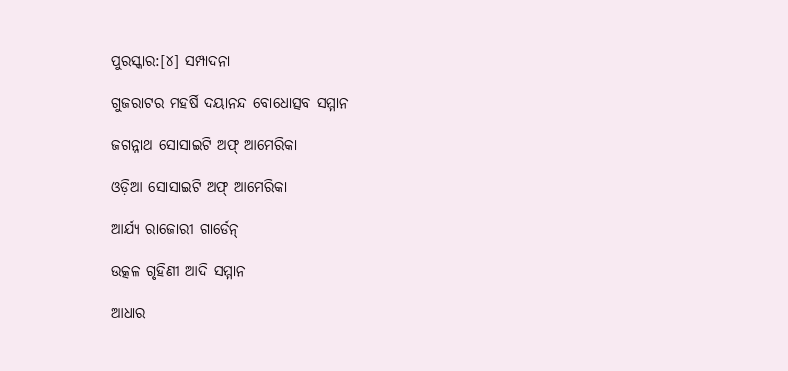ପୁରସ୍କାର:[୪] ସମ୍ପାଦନା

ଗୁଜରାଟର ମହର୍ଷି ଦୟାନନ୍ଦ ବୋଧୋତ୍ସବ ସମ୍ମାନ

ଜଗନ୍ନାଥ ସୋସାଇଟି ଅଫ୍ ଆମେରିକା

ଓଡ଼ିଆ ସୋସାଇଟି ଅଫ୍ ଆମେରିକା

ଆର୍ଯ୍ୟ ରାଜୋରୀ ଗାର୍ଡେନ୍

ଉତ୍କଳ ଗୃହିଣୀ ଆଦି ସମ୍ମାନ

ଆଧାର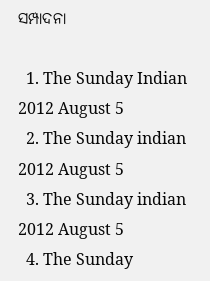ସମ୍ପାଦନା

  1. The Sunday Indian 2012 August 5
  2. The Sunday indian 2012 August 5
  3. The Sunday indian 2012 August 5
  4. The Sunday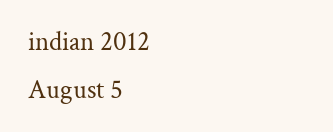indian 2012 August 5